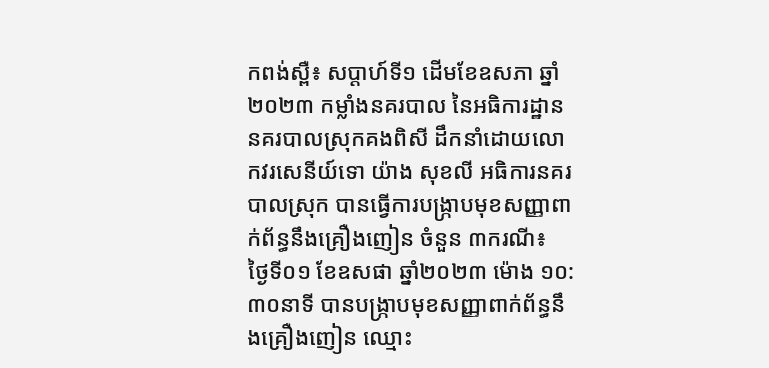កពង់ស្ពឺ៖ សប្តាហ៍ទី១ ដើមខែឧសភា ឆ្នាំ២០២៣ កម្លាំងនគរបាល នៃអធិការដ្ឋាននគរបាលស្រុកគងពិសី ដឹកនាំដោយលោកវរសេនីយ៍ទោ យ៉ាង សុខលី អធិការនគរបាលស្រុក បានធ្វើការបង្ក្រាបមុខសញ្ញាពាក់ព័ន្ធនឹងគ្រឿងញៀន ចំនួន ៣ករណី៖
ថ្ងៃទី០១ ខែឧសផា ឆ្នាំ២០២៣ ម៉ោង ១០:៣០នាទី បានបង្ក្រាបមុខសញ្ញាពាក់ព័ន្ធនឹងគ្រឿងញៀន ឈ្មោះ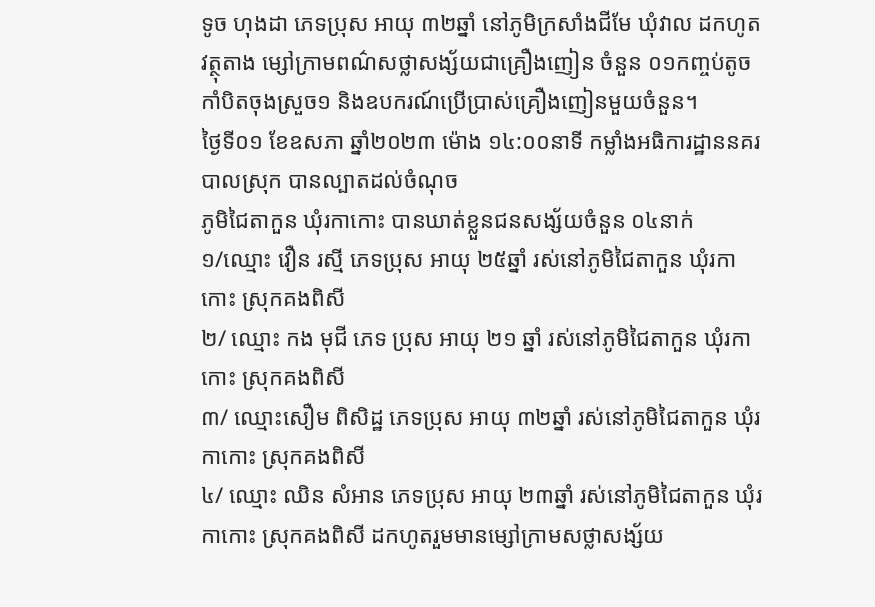ទូច ហុងដា ភេទប្រុស អាយុ ៣២ឆ្នាំ នៅភូមិក្រសាំងជីមែ ឃុំវាល ដកហូតវត្ថុតាង ម្សៅក្រាមពណ៌សថ្លាសង្ស័យជាគ្រឿងញៀន ចំនួន ០១កញ្ចប់តូច កាំបិតចុងស្រួច១ និងឧបករណ៍ប្រើប្រាស់គ្រឿងញៀនមួយចំនួន។
ថ្ងៃទី០១ ខែឧសភា ឆ្នាំ២០២៣ ម៉ោង ១៤:០០នាទី កម្លាំងអធិការដ្ឋាននគរបាលស្រុក បានល្បាតដល់ចំណុច
ភូមិជៃតាកួន ឃុំរកាកោះ បានឃាត់ខ្លួនជនសង្ស័យចំនួន ០៤នាក់
១/ឈ្មោះ វឿន រស្មី ភេទប្រុស អាយុ ២៥ឆ្នាំ រស់នៅភូមិជៃតាកួន ឃុំរកាកោះ ស្រុកគងពិសី
២/ ឈ្មោះ កង មុជី ភេទ ប្រុស អាយុ ២១ ឆ្នាំ រស់នៅភូមិជៃតាកួន ឃុំរកាកោះ ស្រុកគងពិសី
៣/ ឈ្មោះសឿម ពិសិដ្ឋ ភេទប្រុស អាយុ ៣២ឆ្នាំ រស់នៅភូមិជៃតាកួន ឃុំរកាកោះ ស្រុកគងពិសី
៤/ ឈ្មោះ ឈិន សំអាន ភេទប្រុស អាយុ ២៣ឆ្នាំ រស់នៅភូមិជៃតាកួន ឃុំរកាកោះ ស្រុកគងពិសី ដកហូតរួមមានម្សៅក្រាមសថ្លាសង្ស័យ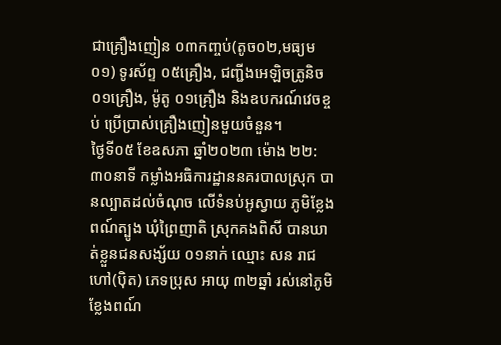ជាគ្រឿងញៀន ០៣កញ្ចប់(តូច០២,មធ្យម០១) ទូរស័ព្ទ ០៥គ្រឿង, ជញ្ជីងអេឡិចត្រូនិច ០១គ្រឿង, ម៉ូតូ ០១គ្រឿង និងឧបករណ៍វេចខ្ចប់ ប្រើប្រាស់គ្រឿងញៀនមួយចំនួន។
ថ្ងៃទី០៥ ខែឧសភា ឆ្នាំ២០២៣ ម៉ោង ២២:៣០នាទី កម្លាំងអធិការដ្ឋាននគរបាលស្រុក បានល្បាតដល់ចំណុច លើទំនប់អូស្វាយ ភូមិខ្លែងពណ៍ត្បូង ឃុំព្រៃញាតិ ស្រុកគងពិសី បានឃាត់ខ្លួនជនសង្ស័យ ០១នាក់ ឈ្មោះ សន រាជ ហៅ(ប៉ិត) ភេទប្រុស អាយុ ៣២ឆ្នាំ រស់នៅភូមិខ្លែងពណ៍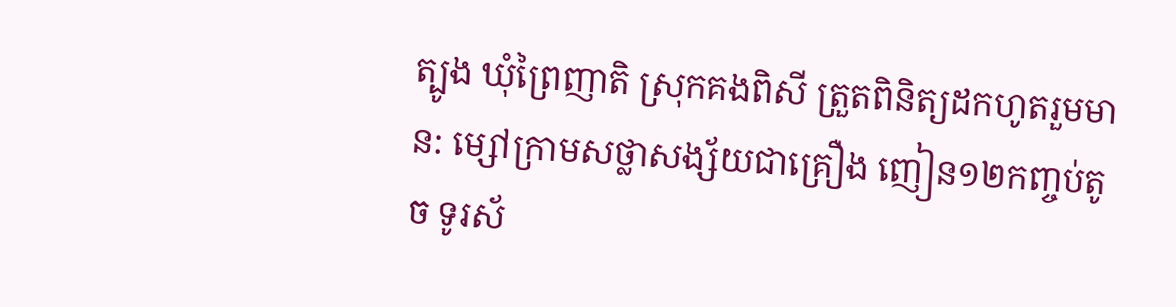ត្បូង ឃុំព្រៃញាតិ ស្រុកគងពិសី ត្រួតពិនិត្យដកហូតរួមមាន: ម្សៅក្រាមសថ្លាសង្ស័យជាគ្រឿង ញៀន១២កញ្ចប់តូច ទូរស័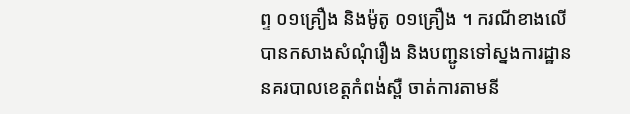ព្ទ ០១គ្រឿង និងម៉ូតូ ០១គ្រឿង ។ ករណីខាងលើបានកសាងសំណុំរឿង និងបញ្ជូនទៅស្នងការដ្ឋាននគរបាលខេត្តកំពង់ស្ពឺ ចាត់ការតាមនី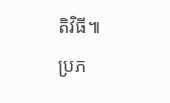តិវិធី៕
ប្រភ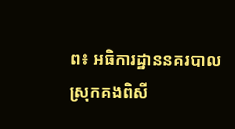ព៖ អធិការដ្ឋាននគរបាលស្រុកគងពិសី